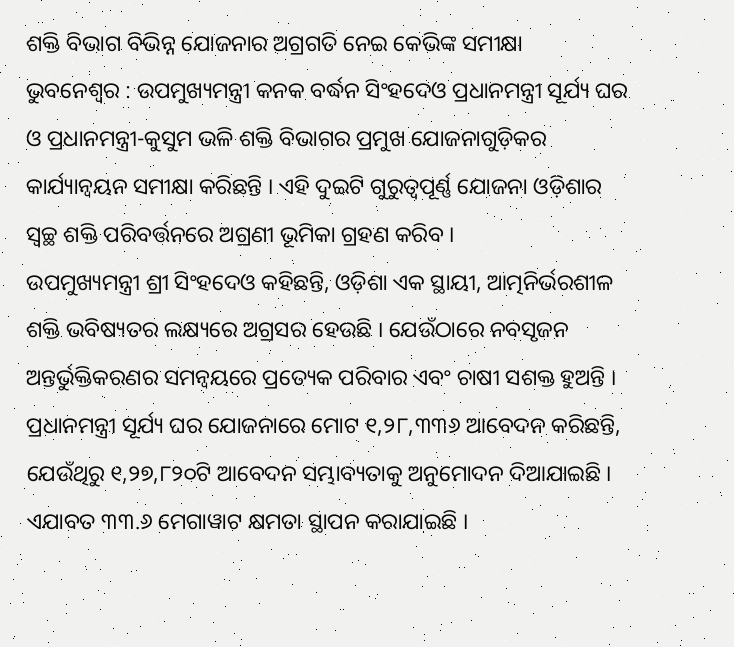ଶକ୍ତି ବିଭାଗ ବିଭିନ୍ନ ଯୋଜନାର ଅଗ୍ରଗତି ନେଇ କେଭିଙ୍କ ସମୀକ୍ଷା
ଭୁବନେଶ୍ୱର : ଉପମୁଖ୍ୟମନ୍ତ୍ରୀ କନକ ବର୍ଦ୍ଧନ ସିଂହଦେଓ ପ୍ରଧାନମନ୍ତ୍ରୀ ସୂର୍ଯ୍ୟ ଘର ଓ ପ୍ରଧାନମନ୍ତ୍ରୀ-କୁସୁମ ଭଳି ଶକ୍ତି ବିଭାଗର ପ୍ରମୁଖ ଯୋଜନାଗୁଡ଼ିକର କାର୍ଯ୍ୟାନ୍ୱୟନ ସମୀକ୍ଷା କରିଛନ୍ତି । ଏହି ଦୁଇଟି ଗୁରୁତ୍ୱପୂର୍ଣ୍ଣ ଯୋଜନା ଓଡ଼ିଶାର ସ୍ୱଚ୍ଛ ଶକ୍ତି ପରିବର୍ତ୍ତନରେ ଅଗ୍ରଣୀ ଭୂମିକା ଗ୍ରହଣ କରିବ ।
ଉପମୁଖ୍ୟମନ୍ତ୍ରୀ ଶ୍ରୀ ସିଂହଦେଓ କହିଛନ୍ତି, ଓଡ଼ିଶା ଏକ ସ୍ଥାୟୀ, ଆତ୍ମନିର୍ଭରଶୀଳ ଶକ୍ତି ଭବିଷ୍ୟତର ଲକ୍ଷ୍ୟରେ ଅଗ୍ରସର ହେଉଛି । ଯେଉଁଠାରେ ନବସୃଜନ ଅନ୍ତର୍ଭୁକ୍ତିକରଣର ସମନ୍ୱୟରେ ପ୍ରତ୍ୟେକ ପରିବାର ଏବଂ ଚାଷୀ ସଶକ୍ତ ହୁଅନ୍ତି । ପ୍ରଧାନମନ୍ତ୍ରୀ ସୂର୍ଯ୍ୟ ଘର ଯୋଜନାରେ ମୋଟ ୧,୨୮,୩୩୬ ଆବେଦନ କରିଛନ୍ତି, ଯେଉଁଥିରୁ ୧,୨୭,୮୨୦ଟି ଆବେଦନ ସମ୍ଭାବ୍ୟତାକୁ ଅନୁମୋଦନ ଦିଆଯାଇଛି । ଏଯାବତ ୩୩.୬ ମେଗାୱାଟ କ୍ଷମତା ସ୍ଥାପନ କରାଯାଇଛି ।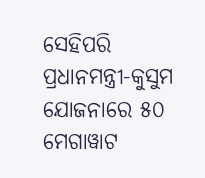ସେହିପରି ପ୍ରଧାନମନ୍ତ୍ରୀ-କୁସୁମ ଯୋଜନାରେ ୫୦ ମେଗାୱାଟ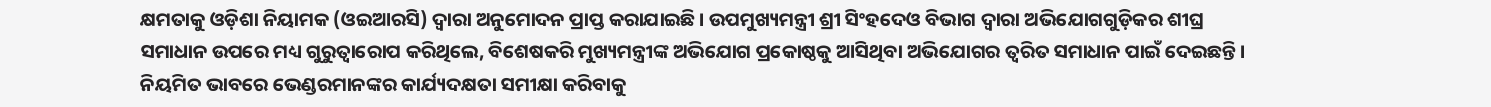କ୍ଷମତାକୁ ଓଡ଼ିଶା ନିୟାମକ (ଓଇଆରସି) ଦ୍ୱାରା ଅନୁମୋଦନ ପ୍ରାପ୍ତ କରାଯାଇଛି । ଉପମୁଖ୍ୟମନ୍ତ୍ରୀ ଶ୍ରୀ ସିଂହଦେଓ ବିଭାଗ ଦ୍ୱାରା ଅଭିଯୋଗଗୁଡ଼ିକର ଶୀଘ୍ର ସମାଧାନ ଉପରେ ମଧ୍ୟ ଗୁରୁତ୍ୱାରୋପ କରିଥିଲେ, ବିଶେଷକରି ମୁଖ୍ୟମନ୍ତ୍ରୀଙ୍କ ଅଭିଯୋଗ ପ୍ରକୋଷ୍ଠକୁ ଆସିଥିବା ଅଭିଯୋଗର ତ୍ୱରିତ ସମାଧାନ ପାଇଁ ଦେଇଛନ୍ତି । ନିୟମିତ ଭାବରେ ଭେଣ୍ଡରମାନଙ୍କର କାର୍ଯ୍ୟଦକ୍ଷତା ସମୀକ୍ଷା କରିବାକୁ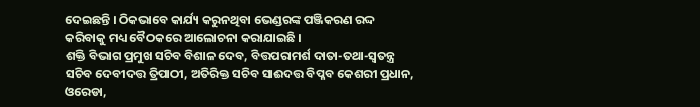ଦେଇଛନ୍ତି । ଠିକଭାବେ କାର୍ଯ୍ୟ କରୁନଥିବା ଭେଣ୍ଡରଙ୍କ ପଞ୍ଜିକରଣ ରଦ୍ଦ କରିବାକୁ ମଧ୍ୟ ବୈଠକରେ ଆଲୋଚନା କରାଯାଇଛି ।
ଶକ୍ତି ବିଭାଗ ପ୍ରମୁଖ ସଚିବ ବିଶାଳ ଦେବ, ବିତ୍ତପରାମର୍ଶ ଦାତା-ତଥା-ସ୍ୱତନ୍ତ୍ର ସଚିବ ଦେବୀଦତ୍ତ ତ୍ରିପାଠୀ, ଅତିରିକ୍ତ ସଚିବ ସାଈଦତ୍ତ ବିପ୍ଳବ କେଶରୀ ପ୍ରଧାନ, ଓରେଡା,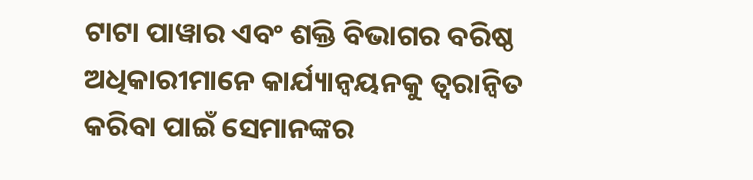ଟାଟା ପାୱାର ଏବଂ ଶକ୍ତି ବିଭାଗର ବରିଷ୍ଠ ଅଧିକାରୀମାନେ କାର୍ଯ୍ୟାନ୍ୱୟନକୁ ତ୍ୱରାନ୍ୱିତ କରିବା ପାଇଁ ସେମାନଙ୍କର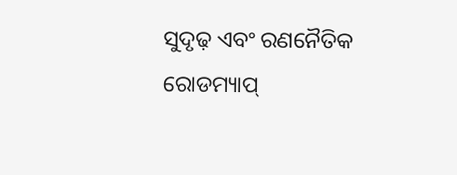ସୁଦୃଢ଼ ଏବଂ ରଣନୈତିକ ରୋଡମ୍ୟାପ୍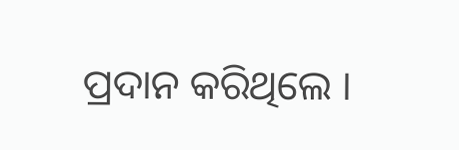ପ୍ରଦାନ କରିଥିଲେ ।